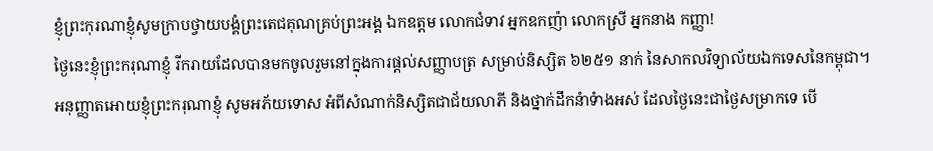ខ្ញុំព្រះកុរណាខ្ញុំសូមក្រាបថ្វាយបង្គំព្រះតេជគុណគ្រប់ព្រះអង្គ ឯកឧត្តម លោកជំទាវ អ្នកឧកញ៉ា លោកស្រី អ្នកនាង កញ្ញា!
ថ្ងៃនេះខ្ញុំព្រះករុណាខ្ញុំ រីករាយដែលបានមកចូលរួមនៅក្នុងការផ្តល់សញ្ញាបត្រ សម្រាប់និស្សិត ៦២៥១ នាក់ នៃសាកលវិទ្យាល័យឯកទេសនៃកម្ពុជា។ អនុញ្ញាតអោយខ្ញុំព្រះករុណាខ្ញុំ សូមអភ័យទោស អំពីសំណាក់និស្សិតជាជ័យលាភី និងថ្នាក់ដឹកនំាទំាងអស់ ដែលថ្ងៃនេះជាថ្ងៃសម្រាកទេ បើ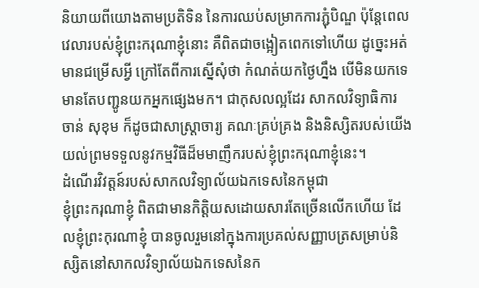និយាយពីយោងតាមប្រតិទិន នៃការឈប់សម្រាកការភ្ជុំបិណ្ឌ ប៉ុន្តែពេលវេលារបស់ខ្ញុំព្រះករុណាខ្ញុំនោះ គឺពិតជាចង្អៀតពេកទៅហើយ ដូច្នេះអត់មានជម្រើសអ្វី ក្រៅតែពីការស្នើសុំថា កំណត់យកថ្ងៃហ្នឹង បើមិនយកទេ មានតែបញ្ជូនយកអ្នកផ្សេងមក។ ជាកុសលល្អដែរ សាកលវិទ្យាធិការ ចាន់ សុខុម ក៏ដូចជាសាស្ត្រាចារ្យ គណៈគ្រប់គ្រង និងនិស្សិតរបស់យើងយល់ព្រមទទួលនូវកម្មវិធីដ៏មមាញឹករបស់ខ្ញុំព្រះករុណាខ្ញុំនេះ។
ដំណើរវិវត្តន៍របស់សាកលវិទ្យាល័យឯកទេសនៃកម្ពុជា
ខ្ញុំព្រះករុណាខ្ញុំ ពិតជាមានកិត្តិយសដោយសារតែច្រើនលើកហើយ ដែលខ្ញុំព្រះកុរណាខ្ញុំ បានចូលរួមនៅក្នុងការប្រគល់សញ្ញាបត្រសម្រាប់និស្សិតនៅសាកលវិទ្យាល័យឯកទេសនៃក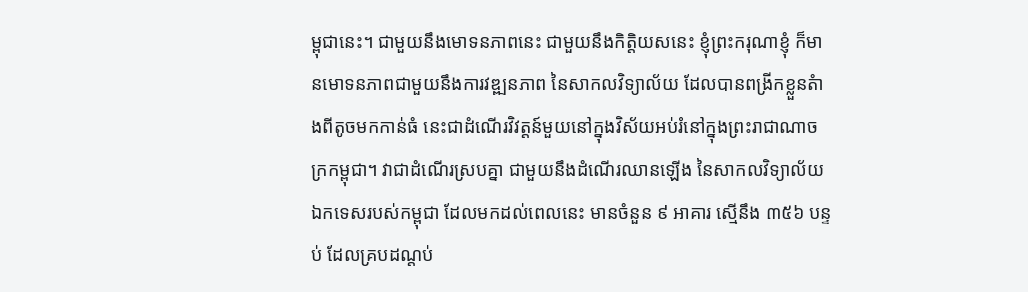ម្ពុជានេះ។ ជាមួយនឹងមោទនភាពនេះ ជាមួយនឹងកិត្តិយសនេះ ខ្ញុំព្រះករុណាខ្ញុំ ក៏មានមោទនភាពជាមួយនឹងការវឌ្ឍនភាព នៃសាកលវិទ្យាល័យ ដែលបានពង្រីកខ្លួនតំាងពីតូចមកកាន់ធំ នេះជាដំណើរវិវត្តន៍មួយនៅក្នុងវិស័យអប់រំនៅក្នុងព្រះរាជាណាចក្រកម្ពុជា។ វាជាដំណើរស្របគ្នា ជាមួយនឹងដំណើរឈានឡើង នៃសាកលវិទ្យាល័យឯកទេសរបស់កម្ពុជា ដែលមកដល់ពេលនេះ មានចំនួន ៩ អាគារ ស្មើនឹង ៣៥៦ បន្ទប់ ដែលគ្របដណ្តប់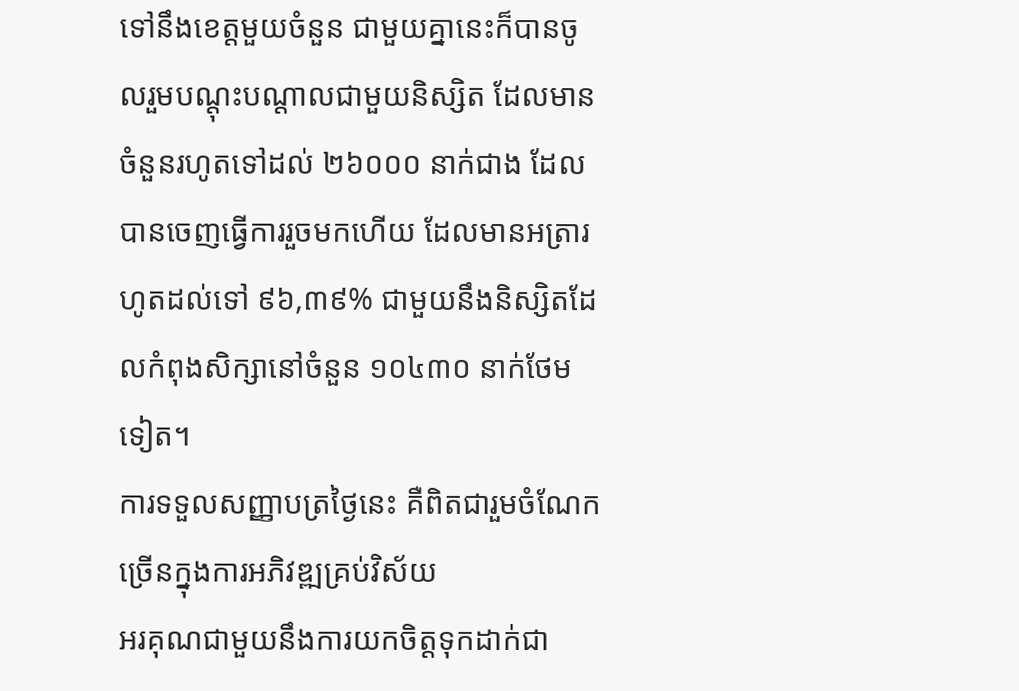ទៅនឹងខេត្តមួយចំនួន ជាមួយគ្នានេះក៏បានចូលរួមបណ្តុះបណ្តាលជាមួយនិស្សិត ដែលមានចំនួនរហូតទៅដល់ ២៦០០០ នាក់ជាង ដែលបានចេញធ្វើការរួចមកហើយ ដែលមានអត្រារហូតដល់ទៅ ៩៦,៣៩% ជាមួយនឹងនិស្សិតដែលកំពុងសិក្សានៅចំនួន ១០៤៣០ នាក់ថែមទៀត។
ការទទួលសញ្ញាបត្រថ្ងៃនេះ គឺពិតជារួមចំណែកច្រើនក្នុងការអភិវឌ្ឍគ្រប់វិស័យ
អរគុណជាមួយនឹងការយកចិត្តទុកដាក់ជា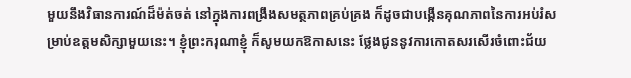មួយនឹងវិធានការណ៍ដ៏ម៉ត់ចត់ នៅក្នុងការពង្រឹងសមត្ថភាពគ្រប់គ្រង ក៏ដូចជាបង្កើនគុណភាពនៃការអប់រំសម្រាប់ឧត្តមសិក្សាមួយនេះ។ ខ្ញុំព្រះករុណាខ្ញុំ ក៏សូមយកឱកាសនេះ ថ្លែងជូននូវការកោតសរសើរចំពោះជ័យ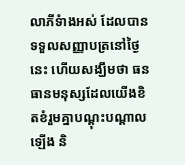លាភីទំាងអស់ ដែលបានទទួលសញ្ញាបត្រនៅថ្ងៃនេះ ហើយសង្ឃឹមថា ធនធានមនុស្សដែលយើងខិតខំរួមគ្នាបណ្តុះបណ្តាលឡើង និ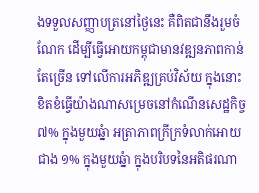ងទទួលសញ្ញាបត្រនៅថ្ងៃនេះ គឺពិតជានឹងរួមចំណែក ដើម្បីធ្វើអោយកម្ពុជាមានវឌ្ឍនភាពកាន់តែច្រើន ទៅលើការអភិឌ្ឍគ្រប់វិស័យ ក្នុងនោះ ខិតខំធ្វើយ៉ាងណាសម្រេចនៅកំណើនសេដ្ឋកិច្ច ៧% ក្នុងមួយឆ្នំា អត្រាភាពក្រីក្រទំលាក់អោយជាង ១% ក្នុងមួយឆ្នំា ក្នុងបរិបទនៃអតិផរណា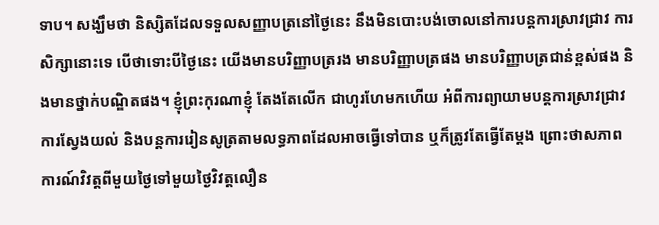ទាប។ សង្ឃឹមថា និស្សិតដែលទទួលសញ្ញាបត្រនៅថ្ងៃនេះ នឹងមិនបោះបង់ចោលនៅការបន្តការស្រាវជ្រាវ ការសិក្សានោះទេ បើថាទោះបីថ្ងៃនេះ យើងមានបរិញ្ញាបត្ររង មានបរិញ្ញាបត្រផង មានបរិញ្ញាបត្រជាន់ខ្ពស់ផង និងមានថ្នាក់បណ្ឌិតផង។ ខ្ញុំព្រះកុរណាខ្ញុំ តែងតែលើក ជាហូរហែមកហើយ អំពីការព្យាយាមបន្តការស្រាវជ្រាវ ការស្វែងយល់ និងបន្តការរៀនសូត្រតាមលទ្ធភាពដែលអាចធ្វើទៅបាន ឬក៏ត្រូវតែធ្វើតែម្តង ព្រោះថាសភាពការណ៍វិវត្តពីមួយថ្ងៃទៅមួយថ្ងៃវិវត្តលឿន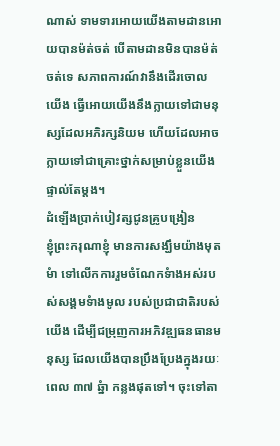ណាស់ ទាមទារអោយយើងតាមដានអោយបានម៉ត់ចត់ បើតាមដានមិនបានម៉ត់ចត់ទេ សភាពការណ៍វានឹងដើរចោលយើង ធ្វើអោយយើងនឹងក្លាយទៅជាមនុស្សដែលអភិរក្សនិយម ហើយដែលអាចក្លាយទៅជាគ្រោះថ្នាក់សម្រាប់ខ្លួនយើងផ្ទាល់តែម្តង។
ដំឡើងប្រាក់បៀវត្សជូនគ្រូបង្រៀន
ខ្ញុំព្រះករុណាខ្ញុំ មានការសង្ឃឹមយ៉ាងមុតមំា ទៅលើកការរួមចំណែកទំាងអស់របស់សង្គមទំាងមូល របស់ប្រជាជាតិរបស់យើង ដើម្បីជម្រុញការអភិវឌ្ឍធនធានមនុស្ស ដែលយើងបានប្រឹងប្រែងក្នុងរយៈពេល ៣៧ ឆ្នំា កន្លងផុតទៅ។ ចុះទៅតា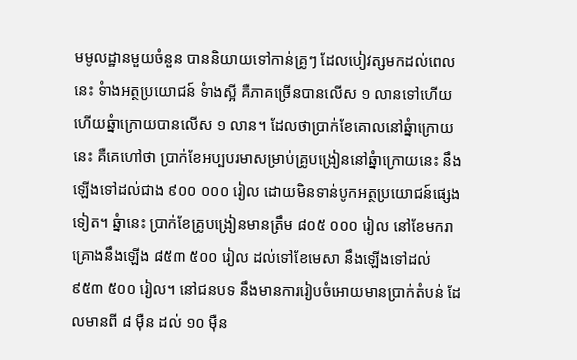មមូលដ្ឋានមួយចំនួន បាននិយាយទៅកាន់គ្រូៗ ដែលបៀវត្សមកដល់ពេលនេះ ទំាងអត្ថប្រយោជន៍ ទំាងស្អី គឺភាគច្រើនបានលើស ១ លានទៅហើយ ហើយឆ្នំាក្រោយបានលើស ១ លាន។ ដែលថាប្រាក់ខែគោលនៅឆ្នំាក្រោយនេះ គឺគេហៅថា ប្រាក់ខែអប្បបរមាសម្រាប់គ្រូបង្រៀននៅឆ្នំាក្រោយនេះ នឹងឡើងទៅដល់ជាង ៩០០ ០០០ រៀល ដោយមិនទាន់បូកអត្ថប្រយោជន៍ផ្សេងទៀត។ ឆ្នំានេះ ប្រាក់ខែគ្រូបង្រៀនមានត្រឹម ៨០៥ ០០០ រៀល នៅខែមករា គ្រោងនឹងឡើង ៨៥៣ ៥០០ រៀល ដល់ទៅខែមេសា នឹងឡើងទៅដល់ ៩៥៣ ៥០០ រៀល។ នៅជនបទ នឹងមានការរៀបចំអោយមានប្រាក់តំបន់ ដែលមានពី ៨ ម៉ឺន ដល់ ១០ ម៉ឺន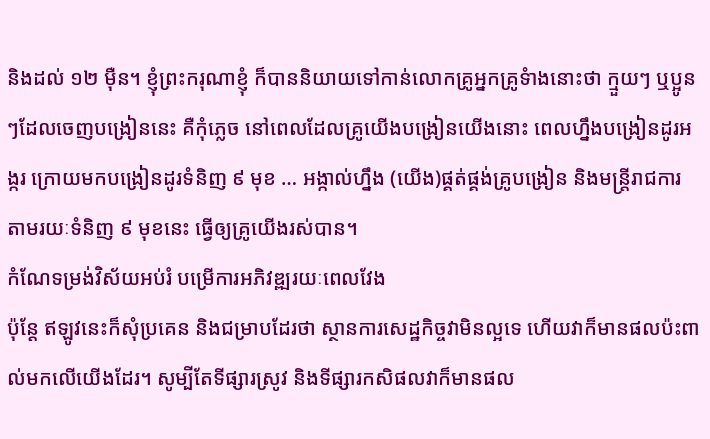និងដល់ ១២ ម៉ឺន។ ខ្ញុំព្រះករុណាខ្ញុំ ក៏បាននិយាយទៅកាន់លោកគ្រូអ្នកគ្រូទំាងនោះថា ក្មួយៗ ឬប្អូនៗដែលចេញបង្រៀននេះ គឺកុំភ្លេច នៅពេលដែលគ្រូយើងបង្រៀនយើងនោះ ពេលហ្នឹងបង្រៀនដូរអង្ករ ក្រោយមកបង្រៀនដូរទំនិញ ៩ មុខ … អង្កាល់ហ្នឹង (យើង)ផ្គត់ផ្គង់គ្រូបង្រៀន និងមន្រ្តីរាជការ តាមរយៈទំនិញ ៩ មុខនេះ ធ្វើឲ្យគ្រូយើងរស់បាន។
កំណែទម្រង់វិស័យអប់រំ បម្រើការអភិវឌ្ឍរយៈពេលវែង
ប៉ុន្តែ ឥឡូវនេះក៏សុំប្រគេន និងជម្រាបដែរថា ស្ថានការសេដ្ឋកិច្ចវាមិនល្អទេ ហើយវាក៏មានផលប៉ះពាល់មកលើយើងដែរ។ សូម្បីតែទីផ្សារស្រូវ និងទីផ្សារកសិផលវាក៏មានផល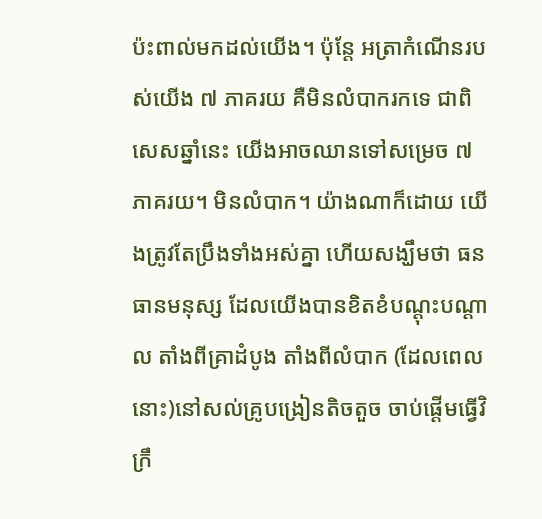ប៉ះពាល់មកដល់យើង។ ប៉ុន្តែ អត្រាកំណើនរបស់យើង ៧ ភាគរយ គឺមិនលំបាករកទេ ជាពិសេសឆ្នាំនេះ យើងអាចឈានទៅសម្រេច ៧ ភាគរយ។ មិនលំបាក។ យ៉ាងណាក៏ដោយ យើងត្រូវតែប្រឹងទាំងអស់គ្នា ហើយសង្ឃឹមថា ធនធានមនុស្ស ដែលយើងបានខិតខំបណ្តុះបណ្តាល តាំងពីគ្រាដំបូង តាំងពីលំបាក (ដែលពេលនោះ)នៅសល់គ្រូបង្រៀនតិចតួច ចាប់ផ្តើមធ្វើវិក្រឹ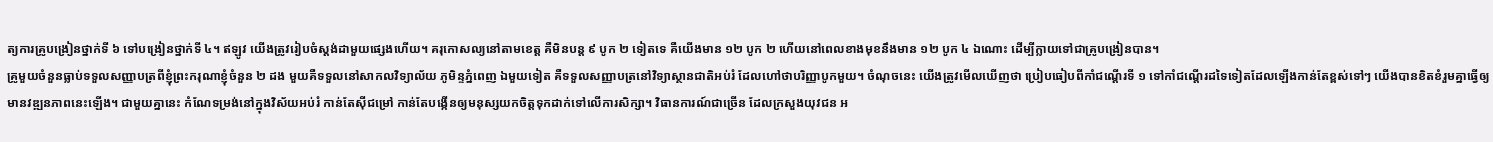ត្យការគ្រូបង្រៀនថ្នាក់ទី ៦ ទៅបង្រៀនថ្នាក់ទី ៤។ ឥឡូវ យើងត្រូវរៀបចំស្តង់ដាមួយផ្សេងហើយ។ គរុកោសល្យនៅតាមខេត្ត គឺមិនបន្ត ៩ បូក ២ ទៀតទេ គឺយើងមាន ១២ បូក ២ ហើយនៅពេលខាងមុខនឹងមាន ១២ បូក ៤ ឯណោះ ដើម្បីក្លាយទៅជាគ្រូបង្រៀនបាន។
គ្រូមួយចំនួនធ្លាប់ទទួលសញ្ញាបត្រពីខ្ញុំព្រះករុណាខ្ញុំចំនួន ២ ដង មួយគឺទទួលនៅសាកលវិទ្យាល័យ ភូមិន្ទភ្នំពេញ ឯមួយទៀត គឺទទួលសញ្ញាបត្រនៅវិទ្យាស្ថានជាតិអប់រំ ដែលហៅថាបរិញ្ញាបូកមួយ។ ចំណុចនេះ យើងត្រូវមើលឃើញថា ប្រៀបធៀបពីកាំជណ្តើរទី ១ ទៅកាំជណ្តើរដទៃទៀតដែលឡើងកាន់តែខ្ពស់ទៅៗ យើងបានខិតខំរួមគ្នាធ្វើឲ្យមានវឌ្ឍនភាពនេះឡើង។ ជាមួយគ្នានេះ កំណែទម្រង់នៅក្នុងវិស័យអប់រំ កាន់តែស៊ីជម្រៅ កាន់តែបង្កើនឲ្យមនុស្សយកចិត្តទុកដាក់ទៅលើការសិក្សា។ វិធានការណ៍ជាច្រើន ដែលក្រសួងយុវជន អ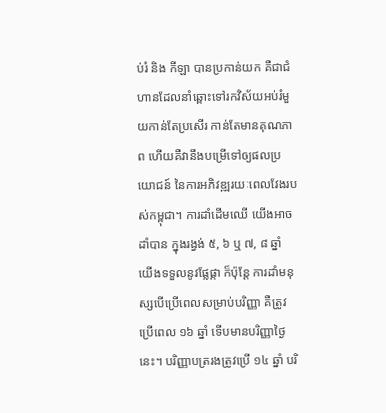ប់រំ និង កីឡា បានប្រកាន់យក គឺជាជំហានដែលនាំឆ្ពោះទៅរកវិស័យអប់រំមួយកាន់តែប្រសើរ កាន់តែមានគុណភាព ហើយគឺវានឹងបម្រើទៅឲ្យផលប្រយោជន៍ នៃការអភិវឌ្ឍរយៈពេលវែងរបស់កម្ពុជា។ ការដាំដើមឈើ យើងអាចដាំបាន ក្នុងរង្វង់ ៥, ៦ ឬ ៧, ៨ ឆ្នាំ យើងទទួលនូវផ្លែផ្កា ក៏ប៉ុន្តែ ការដាំមនុស្សបើប្រើពេលសម្រាប់បរិញ្ញា គឺត្រូវប្រើពេល ១៦ ឆ្នាំ ទើបមានបរិញ្ញាថ្ងៃនេះ។ បរិញ្ញាបត្ររងត្រូវប្រើ ១៤ ឆ្នាំ បរិ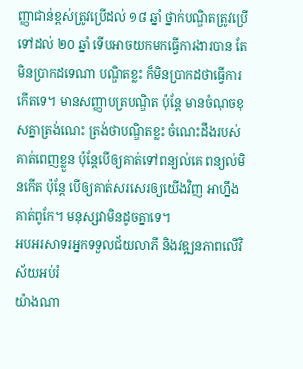ញ្ញាជាន់ខ្ពស់ត្រូវប្រើដល់ ១៨ ឆ្នាំ ថ្នាក់បណ្ឌិតត្រូវប្រើទៅដល់ ២០ ឆ្នាំ ទើបអាចយកមកធ្វើការងារបាន តែមិនប្រាកដទេណា បណ្ឌិតខ្លះ ក៏មិនប្រាកដថាធ្វើការកើតទេ។ មានសញ្ញាបត្របណ្ឌិត ប៉ុន្តែ មានចំណុចខុសគ្នាត្រង់ណេះ ត្រង់ថាបណ្ឌិតខ្លះ ចំណេះដឹងរបស់គាត់ពេញខ្លួន ប៉ុន្តែបើឲ្យគាត់ទៅពន្យល់គេ ពន្យល់មិនកើត ប៉ុន្តែ បើឲ្យគាត់សរសេរឲ្យយើងវិញ អាហ្នឹងគាត់ពូកែ។ មនុស្សវាមិនដូចគ្នាទេ។
អបអរសាទរអ្នកទទួលជ័យលាភី និងវឌ្ឍនភាពលើវិស័យអប់រំ
យ៉ាងណា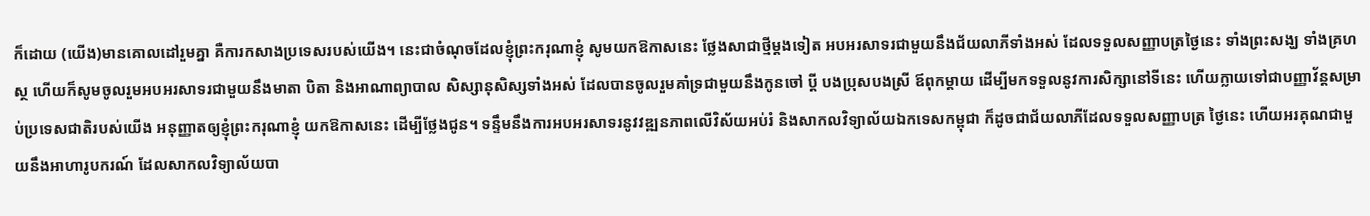ក៏ដោយ (យើង)មានគោលដៅរួមគ្នា គឺការកសាងប្រទេសរបស់យើង។ នេះជាចំណុចដែលខ្ញុំព្រះករុណាខ្ញុំ សូមយកឱកាសនេះ ថ្លែងសាជាថ្មីម្តងទៀត អបអរសាទរជាមួយនឹងជ័យលាភីទាំងអស់ ដែលទទួលសញ្ញាបត្រថ្ងៃនេះ ទាំងព្រះសង្ឃ ទាំងគ្រហស្ថ ហើយក៏សូមចូលរួមអបអរសាទរជាមួយនឹងមាតា បិតា និងអាណាព្យាបាល សិស្សានុសិស្សទាំងអស់ ដែលបានចូលរួមគាំទ្រជាមួយនឹងកូនចៅ ប្តី បងប្រុសបងស្រី ឪពុកម្តាយ ដើម្បីមកទទួលនូវការសិក្សានៅទីនេះ ហើយក្លាយទៅជាបញ្ញាវ័ន្តសម្រាប់ប្រទេសជាតិរបស់យើង អនុញ្ញាតឲ្យខ្ញុំព្រះករុណាខ្ញុំ យកឱកាសនេះ ដើម្បីថ្លែងជូន។ ទន្ទឹមនឹងការអបអរសាទរនូវវឌ្ឍនភាពលើវិស័យអប់រំ និងសាកលវិទ្យាល័យឯកទេសកម្ពុជា ក៏ដូចជាជ័យលាភីដែលទទួលសញ្ញាបត្រ ថ្ងៃនេះ ហើយអរគុណជាមួយនឹងអាហារូបករណ៍ ដែលសាកលវិទ្យាល័យបា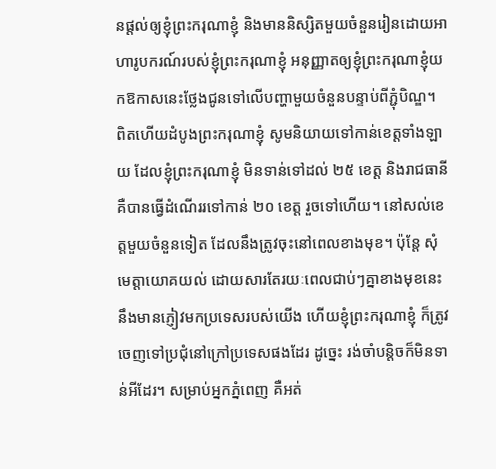នផ្តល់ឲ្យខ្ញុំព្រះករុណាខ្ញុំ និងមាននិស្សិតមួយចំនួនរៀនដោយអាហារូបករណ៍របស់ខ្ញុំព្រះករុណាខ្ញុំ អនុញ្ញាតឲ្យខ្ញុំព្រះករុណាខ្ញុំយកឱកាសនេះថ្លែងជូនទៅលើបញ្ហាមួយចំនួនបន្ទាប់ពីភ្ជុំបិណ្ឌ។
ពិតហើយដំបូងព្រះករុណាខ្ញុំ សូមនិយាយទៅកាន់ខេត្តទាំងឡាយ ដែលខ្ញុំព្រះករុណាខ្ញុំ មិនទាន់ទៅដល់ ២៥ ខេត្ត និងរាជធានី គឺបានធ្វើដំណើររទៅកាន់ ២០ ខេត្ត រួចទៅហើយ។ នៅសល់ខេត្តមួយចំនួនទៀត ដែលនឹងត្រូវចុះនៅពេលខាងមុខ។ ប៉ុន្តែ សុំមេត្តាយោគយល់ ដោយសារតែរយៈពេលជាប់ៗគ្នាខាងមុខនេះ នឹងមានភ្ញៀវមកប្រទេសរបស់យើង ហើយខ្ញុំព្រះករុណាខ្ញុំ ក៏ត្រូវចេញទៅប្រជុំនៅក្រៅប្រទេសផងដែរ ដូច្នេះ រង់ចាំបន្តិចក៏មិនទាន់អីដែរ។ សម្រាប់អ្នកភ្នំពេញ គឺអត់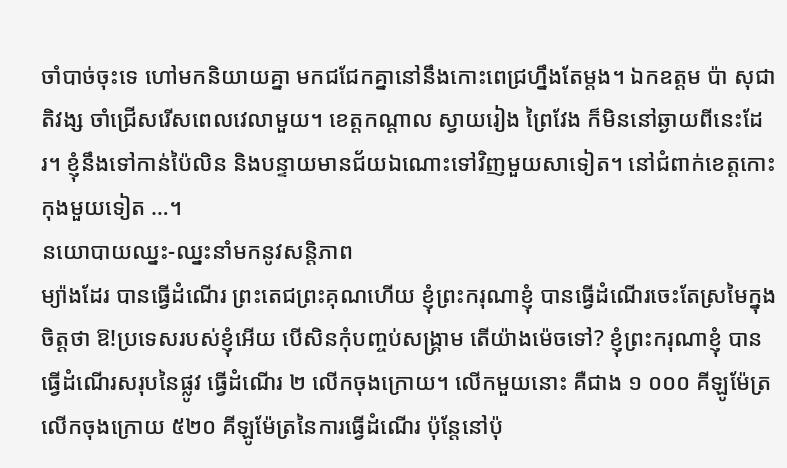ចាំបាច់ចុះទេ ហៅមកនិយាយគ្នា មកជជែកគ្នានៅនឹងកោះពេជ្រហ្នឹងតែម្តង។ ឯកឧត្តម ប៉ា សុជាតិវង្ស ចាំជ្រើសរើសពេលវេលាមួយ។ ខេត្តកណ្តាល ស្វាយរៀង ព្រៃវែង ក៏មិននៅឆ្ងាយពីនេះដែរ។ ខ្ញុំនឹងទៅកាន់ប៉ៃលិន និងបន្ទាយមានជ័យឯណោះទៅវិញមួយសាទៀត។ នៅជំពាក់ខេត្តកោះកុងមួយទៀត …។
នយោបាយឈ្នះ-ឈ្នះនាំមកនូវសន្តិភាព
ម្យ៉ាងដែរ បានធ្វើដំណើរ ព្រះតេជព្រះគុណហើយ ខ្ញុំព្រះករុណាខ្ញុំ បានធ្វើដំណើរចេះតែស្រមៃក្នុងចិត្តថា ឱ!ប្រទេសរបស់ខ្ញុំអើយ បើសិនកុំបញ្ចប់សង្គ្រាម តើយ៉ាងម៉េចទៅ? ខ្ញុំព្រះករុណាខ្ញុំ បានធ្វើដំណើរសរុបនៃផ្លូវ ធ្វើដំណើរ ២ លើកចុងក្រោយ។ លើកមួយនោះ គឺជាង ១ ០០០ គីឡូម៉ែត្រ លើកចុងក្រោយ ៥២០ គីឡូម៉ែត្រនៃការធ្វើដំណើរ ប៉ុន្តែនៅប៉ុ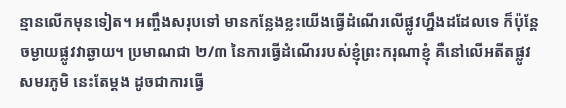ន្មានលើកមុនទៀត។ អញ្ចឹងសរុបទៅ មានកន្លែងខ្លះយើងធ្វើដំណើរលើផ្លូវហ្នឹងដដែលទេ ក៏ប៉ុន្តែចម្ងាយផ្លូវវាឆ្ងាយ។ ប្រមាណជា ២/៣ នៃការធ្វើដំណើររបស់ខ្ញុំព្រះករុណាខ្ញុំ គឺនៅលើអតីតផ្លូវសមរភូមិ នេះតែម្តង ដូចជាការធ្វើ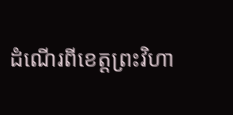ដំណើរពីខេត្តព្រះវិហា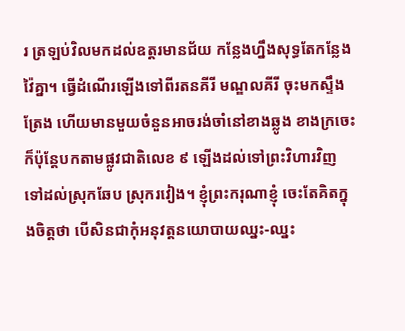រ ត្រឡប់វិលមកដល់ឧត្តរមានជ័យ កន្លែងហ្នឹងសុទ្ធតែកន្លែងវ៉ៃគ្នា។ ធ្វើដំណើរឡើងទៅពីរតនគីរី មណ្ឌលគីរី ចុះមកស្ទឹងត្រែង ហើយមានមួយចំនួនអាចរង់ចាំនៅខាងឆ្លូង ខាងក្រចេះ ក៏ប៉ុន្តែបកតាមផ្លូវជាតិលេខ ៩ ឡើងដល់ទៅព្រះវិហារវិញ ទៅដល់ស្រុកឆែប ស្រុករវៀង។ ខ្ញុំព្រះករុណាខ្ញុំ ចេះតែគិតក្នុងចិត្តថា បើសិនជាកុំអនុវត្តនយោបាយឈ្នះ-ឈ្នះ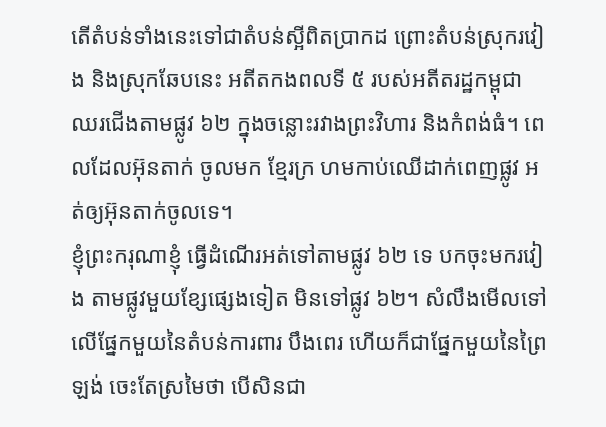តើតំបន់ទាំងនេះទៅជាតំបន់ស្អីពិតប្រាកដ ព្រោះតំបន់ស្រុករវៀង និងស្រុកឆែបនេះ អតីតកងពលទី ៥ របស់អតីតរដ្ឋកម្ពុជាឈរជើងតាមផ្លូវ ៦២ ក្នុងចន្លោះរវាងព្រះវិហារ និងកំពង់ធំ។ ពេលដែលអ៊ុនតាក់ ចូលមក ខ្មែរក្រ ហមកាប់ឈើដាក់ពេញផ្លូវ អត់ឲ្យអ៊ុនតាក់ចូលទេ។
ខ្ញុំព្រះករុណាខ្ញុំ ធ្វើដំណើរអត់ទៅតាមផ្លូវ ៦២ ទេ បកចុះមករវៀង តាមផ្លូវមួយខ្សែផ្សេងទៀត មិនទៅផ្លូវ ៦២។ សំលឹងមើលទៅលើផ្នែកមួយនៃតំបន់ការពារ បឹងពេរ ហើយក៏ជាផ្នែកមួយនៃព្រៃឡង់ ចេះតែស្រមៃថា បើសិនជា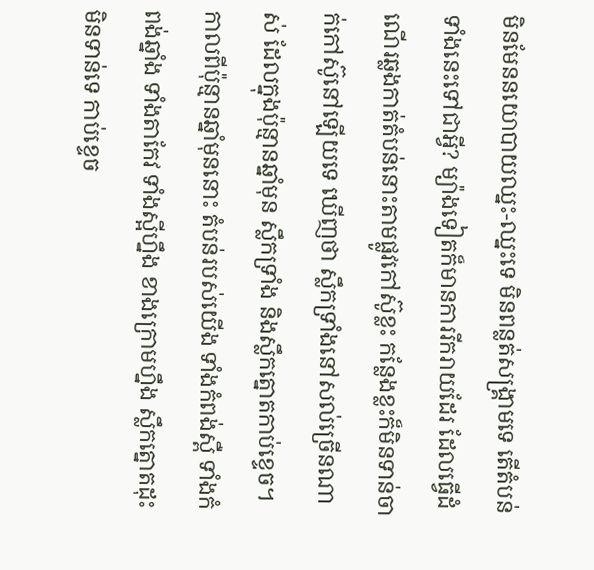មិនមែននយោបាយឈ្នះ-ឈ្នះទេ មិនពន្លត់សង្គ្រាមទេ តើតំបន់ទាំងនេះទៅជាអ្វី? ម្យ៉ាងទៀតក៏មានការរីករាយដែរ ដែលធ្វើដំណើរឆ្លងកាត់តំបន់នោះតាមផ្លូវកៅស៊ូខ្លះ កន្លែងខ្លះក៏មិនទាន់ចាក់កៅស៊ូនៅឡើយទេ ឃើញថា ស្លឹកទ្រាំងនៅសល់ច្រើនណាស់ ដែលក្នុងប៉ុន្មានឆ្នាំមុន ស្លឹកទ្រាំង និងស្លឹកត្នោតកាប់ខ្ទេច។ កាលពីប៉ុន្មានឆ្នាំមុននោះ តំបន់របស់យើង ទាំងកំពង់ស្ពឺ ទាំងកំពង់ឆ្នាំង ទាំងតាកែវ ទាំងស្អីហ្នឹង ខាងក្រោមហ្នឹង ស្លឹកត្នោតដុះមិនទាន់ទេ កាប់ខ្ទេច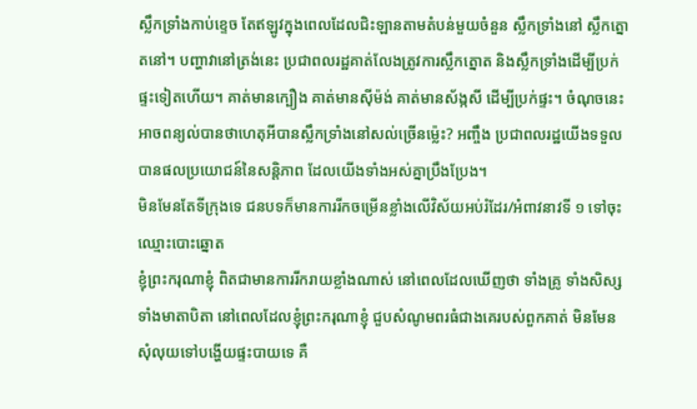ស្លឹកទ្រាំងកាប់ខ្ទេច តែឥឡូវក្នុងពេលដែលជិះឡានតាមតំបន់មួយចំនួន ស្លឹកទ្រាំងនៅ ស្លឹកត្នោតនៅ។ បញ្ហាវានៅត្រង់នេះ ប្រជាពលរដ្ឋគាត់លែងត្រូវការស្លឹកត្នោត និងស្លឹកទ្រាំងដើម្បីប្រក់ផ្ទះទៀតហើយ។ គាត់មានក្បឿង គាត់មានស៊ីម៉ង់ គាត់មានស័ង្កសី ដើម្បីប្រក់ផ្ទះ។ ចំណុចនេះ អាចពន្យល់បានថាហេតុអីបានស្លឹកទ្រាំងនៅសល់ច្រើនម្ល៉េះ? អញ្ចឹង ប្រជាពលរដ្ឋយើងទទួលបានផលប្រយោជន៍នៃសន្តិភាព ដែលយើងទាំងអស់គ្នាប្រឹងប្រែង។
មិនមែនតែទីក្រុងទេ ជនបទក៏មានការរីកចម្រើនខ្លាំងលើវិស័យអប់រំដែរ/អំពាវនាវទី ១ ទៅចុះឈ្មោះបោះឆ្នោត
ខ្ញុំព្រះករុណាខ្ញុំ ពិតជាមានការរីករាយខ្លាំងណាស់ នៅពេលដែលឃើញថា ទាំងគ្រូ ទាំងសិស្ស ទាំងមាតាបិតា នៅពេលដែលខ្ញុំព្រះករុណាខ្ញុំ ជួបសំណូមពរធំជាងគេរបស់ពួកគាត់ មិនមែនសុំលុយទៅបង្ហើយផ្ទះបាយទេ គឺ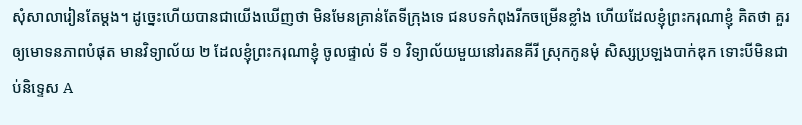សុំសាលារៀនតែម្តង។ ដូច្នេះហើយបានជាយើងឃើញថា មិនមែនគ្រាន់តែទីក្រុងទេ ជនបទកំពុងរីកចម្រើនខ្លាំង ហើយដែលខ្ញុំព្រះករុណាខ្ញុំ គិតថា គួរឲ្យមោទនភាពបំផុត មានវិទ្យាល័យ ២ ដែលខ្ញុំព្រះករុណាខ្ញុំ ចូលផ្ទាល់ ទី ១ វិទ្យាល័យមួយនៅរតនគីរី ស្រុកកូនមុំ សិស្សប្រឡងបាក់ឌុក ទោះបីមិនជាប់និទ្ទេស A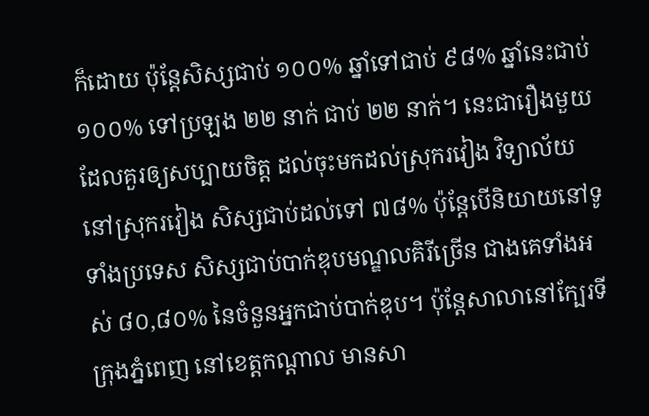ក៏ដោយ ប៉ុន្តែសិស្សជាប់ ១០០% ឆ្នាំទៅជាប់ ៩៨% ឆ្នាំនេះជាប់ ១០០% ទៅប្រឡង ២២ នាក់ ជាប់ ២២ នាក់។ នេះជារឿងមួយដែលគួរឲ្យសប្បាយចិត្ត ដល់ចុះមកដល់ស្រុករវៀង វិទ្យាល័យនៅស្រុករវៀង សិស្សជាប់ដល់ទៅ ៧៨% ប៉ុន្តែបើនិយាយនៅទូទាំងប្រទេស សិស្សជាប់បាក់ឌុបមណ្ឌលគិរីច្រើន ជាងគេទាំងអស់ ៨០,៨០% នៃចំនួនអ្នកជាប់បាក់ឌុប។ ប៉ុន្តែសាលានៅក្បែរទីក្រុងភ្នំពេញ នៅខេត្តកណ្តាល មានសា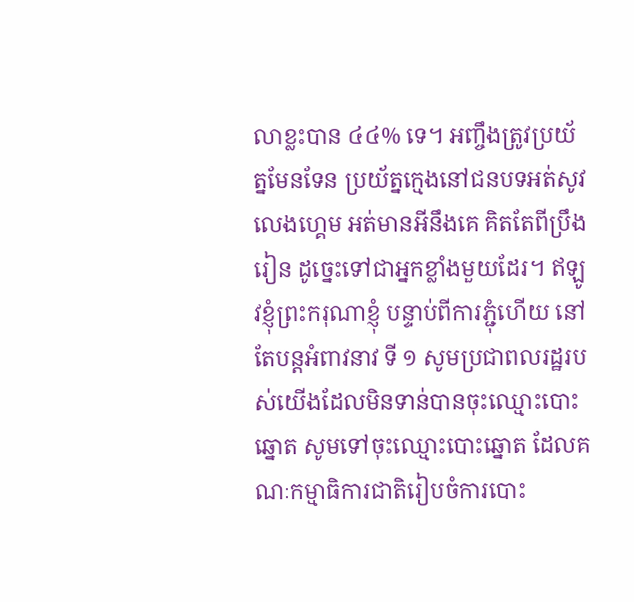លាខ្លះបាន ៤៤% ទេ។ អញ្ចឹងត្រូវប្រយ័ត្នមែនទែន ប្រយ័ត្នក្មេងនៅជនបទអត់សូវលេងហ្គេម អត់មានអីនឹងគេ គិតតែពីប្រឹងរៀន ដូច្នេះទៅជាអ្នកខ្លាំងមួយដែរ។ ឥឡូវខ្ញុំព្រះករុណាខ្ញុំ បន្ទាប់ពីការភ្ជុំហើយ នៅតែបន្តអំពាវនាវ ទី ១ សូមប្រជាពលរដ្ឋរបស់យើងដែលមិនទាន់បានចុះឈ្មោះបោះឆ្នោត សូមទៅចុះឈ្មោះបោះឆ្នោត ដែលគណៈកម្មាធិការជាតិរៀបចំការបោះ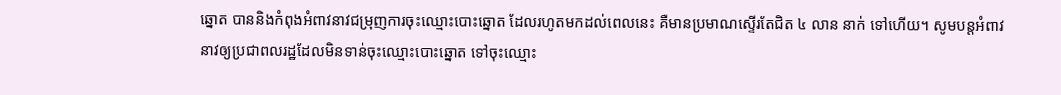ឆ្នោត បាននិងកំពុងអំពាវនាវជម្រុញការចុះឈ្មោះបោះឆ្នោត ដែលរហូតមកដល់ពេលនេះ គឺមានប្រមាណស្ទើរតែជិត ៤ លាន នាក់ ទៅហើយ។ សូមបន្តអំពាវនាវឲ្យប្រជាពលរដ្ឋដែលមិនទាន់ចុះឈ្មោះបោះឆ្នោត ទៅចុះឈ្មោះ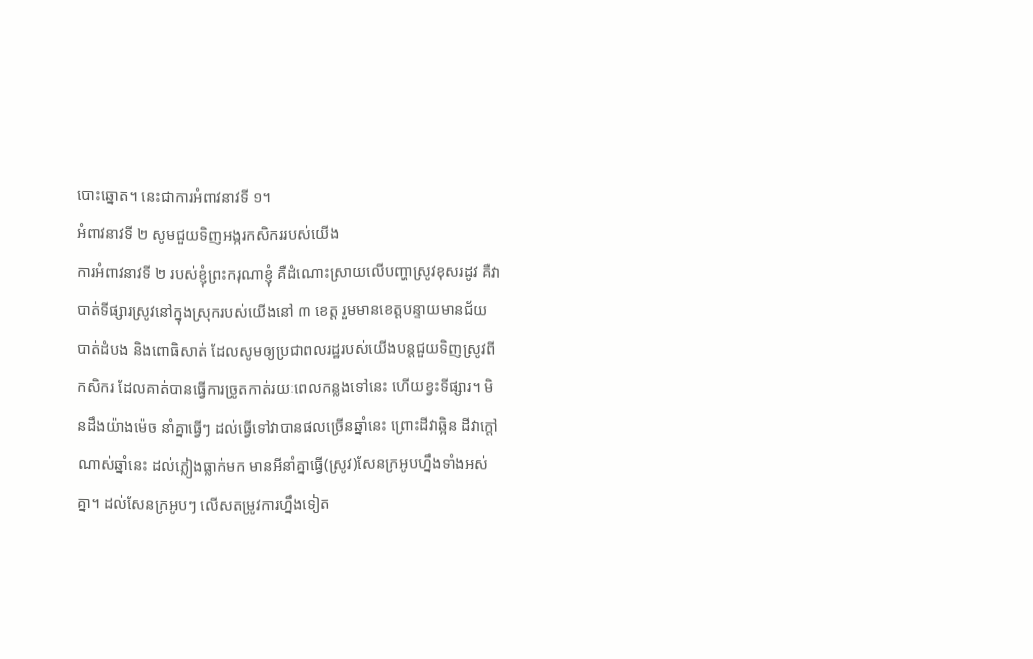បោះឆ្នោត។ នេះជាការអំពាវនាវទី ១។
អំពាវនាវទី ២ សូមជួយទិញអង្ករកសិកររបស់យើង
ការអំពាវនាវទី ២ របស់ខ្ញុំព្រះករុណាខ្ញុំ គឺដំណោះស្រាយលើបញ្ហាស្រូវខុសរដូវ គឺវាបាត់ទីផ្សារស្រូវនៅក្នុងស្រុករបស់យើងនៅ ៣ ខេត្ត រួមមានខេត្តបន្ទាយមានជ័យ បាត់ដំបង និងពោធិសាត់ ដែលសូមឲ្យប្រជាពលរដ្ឋរបស់យើងបន្តជួយទិញស្រូវពីកសិករ ដែលគាត់បានធ្វើការច្រូតកាត់រយៈពេលកន្លងទៅនេះ ហើយខ្វះទីផ្សារ។ មិនដឹងយ៉ាងម៉េច នាំគ្នាធ្វើៗ ដល់ធ្វើទៅវាបានផលច្រើនឆ្នាំនេះ ព្រោះដីវាឆ្អិន ដីវាក្តៅណាស់ឆ្នាំនេះ ដល់ភ្លៀងធ្លាក់មក មានអីនាំគ្នាធ្វើ(ស្រូវ)សែនក្រអូបហ្នឹងទាំងអស់គ្នា។ ដល់សែនក្រអូបៗ លើសតម្រូវការហ្នឹងទៀត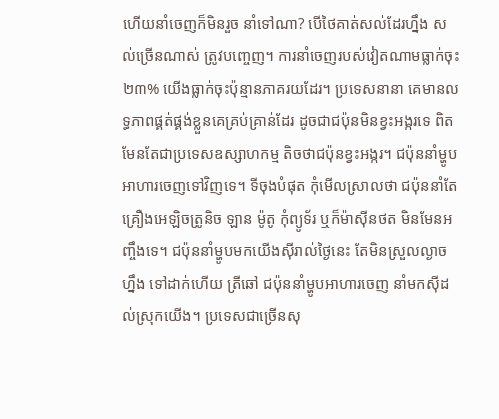ហើយនាំចេញក៏មិនរួច នាំទៅណា? បើថៃគាត់សល់ដែរហ្នឹង សល់ច្រើនណាស់ ត្រូវបញ្ចេញ។ ការនាំចេញរបស់វៀតណាមធ្លាក់ចុះ ២៣% យើងធ្លាក់ចុះប៉ុន្មានភាគរយដែរ។ ប្រទេសនានា គេមានលទ្ធភាពផ្គត់ផ្គង់ខ្លួនគេគ្រប់គ្រាន់ដែរ ដូចជាជប៉ុនមិនខ្វះអង្ករទេ ពិតមែនតែជាប្រទេសឧស្សាហកម្ម តិចថាជប៉ុនខ្វះអង្ករ។ ជប៉ុននាំម្ហូបអាហារចេញទៅវិញទេ។ ទីចុងបំផុត កុំមើលស្រាលថា ជប៉ុននាំតែគ្រឿងអេឡិចត្រូនិច ឡាន ម៉ូតូ កុំព្យូទ័រ ឬក៏ម៉ាស៊ីនថត មិនមែនអញ្ចឹងទេ។ ជប៉ុននាំម្ហូបមកយើងស៊ីរាល់ថ្ងៃនេះ តែមិនស្រួលល្ងាចហ្នឹង ទៅដាក់ហើយ ត្រីឆៅ ជប៉ុននាំម្ហូបអាហារចេញ នាំមកស៊ីដល់ស្រុកយើង។ ប្រទេសជាច្រើនសុ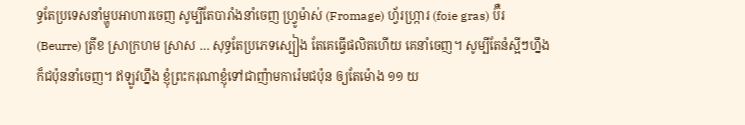ទ្ធតែប្រទេសនាំម្ហូបអាហារចេញ សូម្បីតែបារាំងនាំចេញ ហ្រ្វូម៉ាស់ (Fromage) ហ្វ័រហ្ក្រារ (foie gras) ប៊ឺរ (Beurre) ត្រីខ ស្រាក្រហម ស្រាស … សុទ្ធតែប្រភេទស្បៀង តែគេធ្វើផលិតហើយ គេនាំចេញ។ សូម្បីតែនំស្អីៗហ្នឹង ក៏ជប៉ុននាំចេញ។ ឥឡូវហ្នឹង ខ្ញុំព្រះករុណាខ្ញុំទៅជាញ៉ាមការ៉េមជប៉ុន ឲ្យតែម៉ោង ១១ យ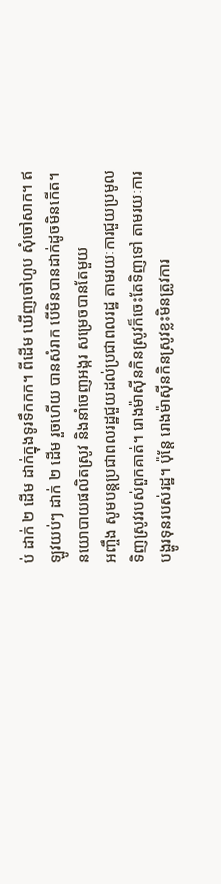ប់ ដាក់ ២ ដើម ដាក់ក្នុងទូរទឹកកក។ ពីដើម ឃើញចៅហូប សុំចៅសាក។ ឥឡូវយប់ៗ ដាក់ ២ ដើម រួចហើយ បានសំរាក បើមិនបានដាក់ដូចមិនកើត។
នយោបាយផលិតស្រូវ និងនាំចេញអង្ករ សម្រេចបានតែមួយ
អញ្ចឹង សូមបន្តប្រជាពលរដ្ឋជួយដល់ប្រជាពលរដ្ឋ តាមរយៈការជួយប្រមូលទិញស្រូវរបស់ពួកគាត់។ រោងម៉ាស៊ីនកិនស្រូវក៏ចេះតែទិញទៅ តាមរយៈការបង្ហូរទុនរបស់រដ្ឋ។ ប៉ុន្តែ រោងម៉ាស៊ីនកិនស្រូវខ្លះមិនត្រូវការ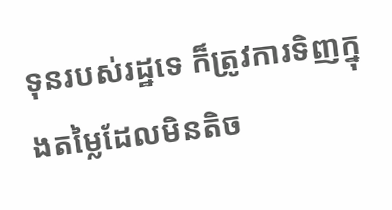ទុនរបស់រដ្ឋទេ ក៏ត្រូវការទិញក្នុងតម្លៃដែលមិនតិច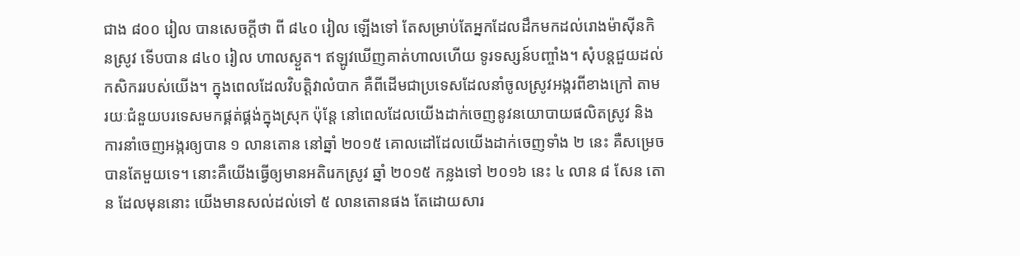ជាង ៨០០ រៀល បានសេចក្តីថា ពី ៨៤០ រៀល ឡើងទៅ តែសម្រាប់តែអ្នកដែលដឹកមកដល់រោងម៉ាស៊ីនកិនស្រូវ ទើបបាន ៨៤០ រៀល ហាលស្ងួត។ ឥឡូវឃើញគាត់ហាលហើយ ទូរទស្សន៍បញ្ចាំង។ សុំបន្តជួយដល់កសិកររបស់យើង។ ក្នុងពេលដែលវិបត្តិវាលំបាក គឺពីដើមជាប្រទេសដែលនាំចូលស្រូវអង្ករពីខាងក្រៅ តាមរយៈជំនួយបរទេសមកផ្គត់ផ្គង់ក្នុងស្រុក ប៉ុន្តែ នៅពេលដែលយើងដាក់ចេញនូវនយោបាយផលិតស្រូវ និងការនាំចេញអង្ករឲ្យបាន ១ លានតោន នៅឆ្នាំ ២០១៥ គោលដៅដែលយើងដាក់ចេញទាំង ២ នេះ គឺសម្រេចបានតែមួយទេ។ នោះគឺយើងធ្វើឲ្យមានអតិរេកស្រូវ ឆ្នាំ ២០១៥ កន្លងទៅ ២០១៦ នេះ ៤ លាន ៨ សែន តោន ដែលមុននោះ យើងមានសល់ដល់ទៅ ៥ លានតោនផង តែដោយសារ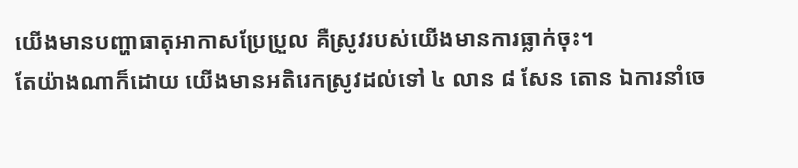យើងមានបញ្ហាធាតុអាកាសប្រែប្រួល គឺស្រូវរបស់យើងមានការធ្លាក់ចុះ។
តែយ៉ាងណាក៏ដោយ យើងមានអតិរេកស្រូវដល់ទៅ ៤ លាន ៨ សែន តោន ឯការនាំចេ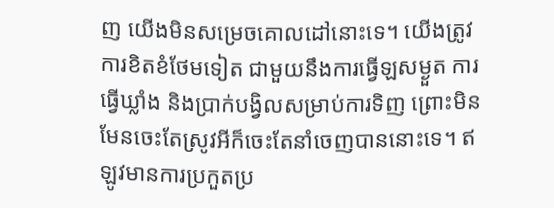ញ យើងមិនសម្រេចគោលដៅនោះទេ។ យើងត្រូវការខិតខំថែមទៀត ជាមួយនឹងការធ្វើឡសម្ងួត ការធ្វើឃ្លាំង និងប្រាក់បង្វិលសម្រាប់ការទិញ ព្រោះមិនមែនចេះតែស្រូវអីក៏ចេះតែនាំចេញបាននោះទេ។ ឥឡូវមានការប្រកួតប្រ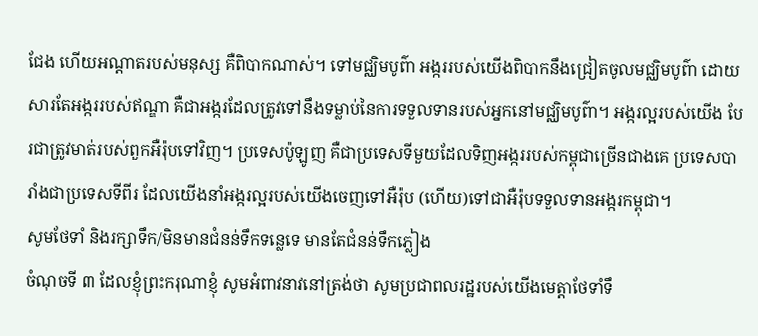ជែង ហើយអណ្តាតរបស់មនុស្ស គឺពិបាកណាស់។ ទៅមជ្ឈិមបូព៌ា អង្កររបស់យើងពិបាកនឹងជ្រៀតចូលមជ្ឈិមបូព៌ា ដោយសារតែអង្កររបស់ឥណ្ឌា គឺជាអង្ករដែលត្រូវទៅនឹងទម្លាប់នៃការទទួលទានរបស់អ្នកនៅមជ្ឈិមបូព៌ា។ អង្ករល្អរបស់យើង បែរជាត្រូវមាត់របស់ពួកអឺរ៉ុបទៅវិញ។ ប្រទេសប៉ូឡូញ គឺជាប្រទេសទីមួយដែលទិញអង្កររបស់កម្ពុជាច្រើនជាងគេ ប្រទេសបារាំងជាប្រទេសទីពីរ ដែលយើងនាំអង្ករល្អរបស់យើងចេញទៅអឺរ៉ុប (ហើយ)ទៅជាអឺរ៉ុបទទួលទានអង្ករកម្ពុជា។
សូមថែទាំ និងរក្សាទឹក/មិនមានជំនន់ទឹកទន្លេទេ មានតែជំនន់ទឹកភ្លៀង
ចំណុចទី ៣ ដែលខ្ញុំព្រះករុណាខ្ញុំ សូមអំពាវនាវនៅត្រង់ថា សូមប្រជាពលរដ្ឋរបស់យើងមេត្តាថែទាំទឹ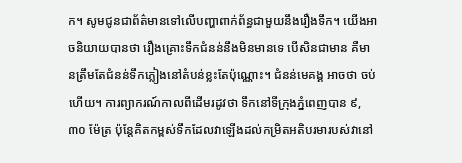ក។ សូមជូនជាព័ត៌មានទៅលើបញ្ហាពាក់ព័ន្ធជាមួយនឹងរឿងទឹក។ យើងអាចនិយាយបានថា រឿងគ្រោះទឹកជំនន់នឹងមិនមានទេ បើសិនជាមាន គឺមានត្រឹមតែជំនន់ទឹកភ្លៀងនៅតំបន់ខ្លះតែប៉ុណ្ណោះ។ ជំនន់មេគង្គ អាចថា ចប់ហើយ។ ការព្យាករណ៍កាលពីដើមរដូវថា ទឹកនៅទីក្រុងភ្នំពេញបាន ៩,៣០ ម៉ែត្រ ប៉ុន្តែគិតកម្ពស់ទឹកដែលវាឡើងដល់កម្រិតអតិបរមារបស់វានៅ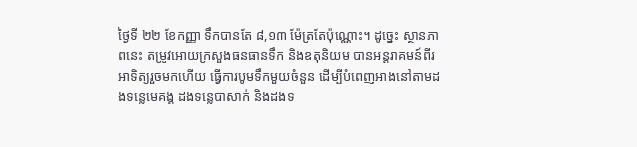ថ្ងៃទី ២២ ខែកញ្ញា ទឹកបានតែ ៨,១៣ ម៉ែត្រតែប៉ុណ្ណោះ។ ដូច្នេះ ស្ថានភាពនេះ តម្រូវអោយក្រសួងធនធានទឹក និងឧតុនិយម បានអន្តរាគមន៍ពីរអាទិត្យរួចមកហើយ ធ្វើការបូមទឹកមួយចំនួន ដើម្បីបំពេញអាងនៅតាមដងទន្លេមេគង្គ ដងទន្លេបាសាក់ និងដងទ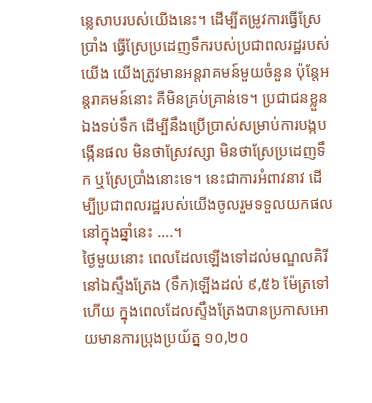ន្លេសាបរបស់យើងនេះ។ ដើម្បីតម្រូវការធ្វើស្រែប្រាំង ធ្វើស្រែប្រដេញទឹករបស់ប្រជាពលរដ្ឋរបស់យើង យើងត្រូវមានអន្តរាគមន៍មួយចំនួន ប៉ុន្តែអន្តរាគមន៍នោះ គឺមិនគ្រប់គ្រាន់ទេ។ ប្រជាជនខ្លួនឯងទប់ទឹក ដើម្បីនឹងប្រើប្រាស់សម្រាប់ការបង្កបង្កើនផល មិនថាស្រែវស្សា មិនថាស្រែប្រដេញទឹក ឬស្រែប្រាំងនោះទេ។ នេះជាការអំពាវនាវ ដើម្បីប្រជាពលរដ្ឋរបស់យើងចូលរួមទទួលយកផលនៅក្នុងឆ្នាំនេះ ….។
ថ្ងៃមួយនោះ ពេលដែលឡើងទៅដល់មណ្ឌលគិរី នៅឯស្ទឹងត្រែង (ទឹក)ឡើងដល់ ៩,៥៦ ម៉ែត្រទៅហើយ ក្នុងពេលដែលស្ទឹងត្រែងបានប្រកាសអោយមានការប្រុងប្រយ័ត្ន ១០,២០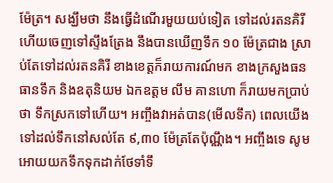ម៉ែត្រ។ សង្ឃឹមថា នឹងធ្វើដំណើរមួយយប់ទៀត ទៅដល់រតនគិរី ហើយចេញទៅស្ទឹងត្រែង នឹងបានឃើញទឹក ១០ ម៉ែត្រជាង ស្រាប់តែទៅដល់រតនគិរី ខាងខេត្តក៏រាយការណ៍មក ខាងក្រសួងធនធានទឹក និងឧតុនិយម ឯកឧត្តម លឹម គានហោ ក៏រាយមកប្រាប់ថា ទឹកស្រកទៅហើយ។ អញ្ចឹងវាអត់បាន(មើលទឹក) ពេលយើងទៅដល់ទឹកនៅសល់តែ ៩,៣០ ម៉ែត្រតែប៉ុណ្ណឹង។ អញ្ចឹងទេ សូមអោយយកទឹកទុកដាក់ថែទាំទឹ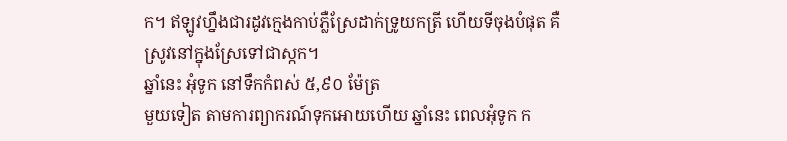ក។ ឥឡូវហ្នឹងជារដូវក្មេងកាប់ភ្លឺស្រែដាក់ទ្រូយកត្រី ហើយទីចុងបំផុត គឺស្រូវនៅក្នុងស្រែទៅជាស្កក។
ឆ្នាំនេះ អុំទូក នៅទឹកកំពស់ ៥,៩០ ម៉ែត្រ
មួយទៀត តាមការព្យាករណ៍ទុកអោយហើយ ឆ្នាំនេះ ពេលអុំទូក ក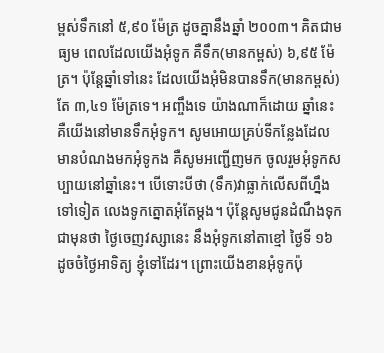ម្ពស់ទឹកនៅ ៥,៩០ ម៉ែត្រ ដូចគ្នានឹងឆ្នាំ ២០០៣។ គិតជាមធ្យម ពេលដែលយើងអុំទូក គឺទឹក(មានកម្ពស់) ៦,៩៥ ម៉ែត្រ។ ប៉ុន្តែឆ្នាំទៅនេះ ដែលយើងអុំមិនបានទឹក(មានកម្ពស់)តែ ៣,៤១ ម៉ែត្រទេ។ អញ្ចឹងទេ យ៉ាងណាក៏ដោយ ឆ្នាំនេះ គឺយើងនៅមានទឹកអុំទូក។ សូមអោយគ្រប់ទីកន្លែងដែលមានបំណងមកអុំទូកង គឺសូមអញ្ជើញមក ចូលរួមអុំទូកសប្បាយនៅឆ្នាំនេះ។ បើទោះបីថា (ទឹក)វាធ្លាក់លើសពីហ្នឹងទៅទៀត លេងទូកត្នោតអុំតែម្ដង។ ប៉ុន្តែសូមជូនដំណឹងទុកជាមុនថា ថ្ងៃចេញវស្សានេះ នឹងអុំទូកនៅតាខ្មៅ ថ្ងៃទី ១៦ ដូចចំថ្ងៃអាទិត្យ ខ្ញុំទៅដែរ។ ព្រោះយើងខានអុំទូកប៉ុ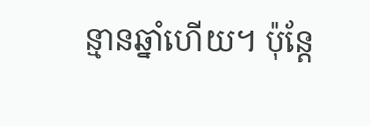ន្មានឆ្នាំហើយ។ ប៉ុន្តែ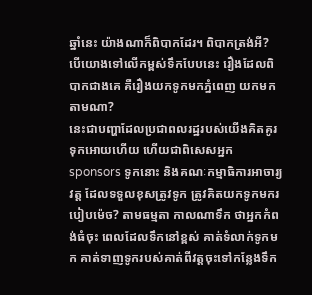ឆ្នាំនេះ យ៉ាងណាក៏ពិបាកដែរ។ ពិបាកត្រង់អី? បើយោងទៅលើកម្ពស់ទឹកបែបនេះ រឿងដែលពិបាកជាងគេ គឺរឿងយកទូកមកភ្នំពេញ យកមកតាមណា?
នេះជាបញ្ហាដែលប្រជាពលរដ្ឋរបស់យើងគិតគូរទុកអោយហើយ ហើយជាពិសេសអ្នក sponsors ទូកនោះ និងគណៈកម្មាធិការអាចារ្យវត្ត ដែលទទួលខុសត្រូវទូក ត្រូវគិតយកទូកមករបៀបម៉េច? តាមធម្មតា កាលណាទឹក ថាអ្នកកំពង់ធំចុះ ពេលដែលទឹកនៅខ្ពស់ គាត់ទំលាក់ទូកមក គាត់ទាញទូករបស់គាត់ពីវត្តចុះទៅកន្លែងទឹក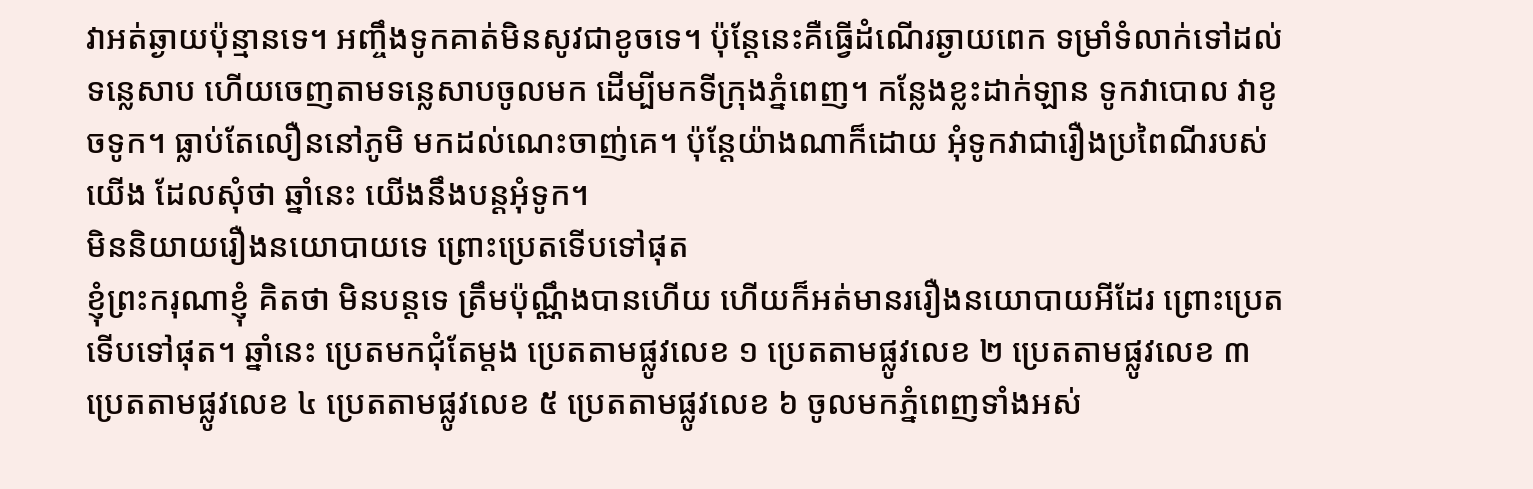វាអត់ឆ្ងាយប៉ុន្មានទេ។ អញ្ចឹងទូកគាត់មិនសូវជាខូចទេ។ ប៉ុន្តែនេះគឺធ្វើដំណើរឆ្ងាយពេក ទម្រាំទំលាក់ទៅដល់ទន្លេសាប ហើយចេញតាមទន្លេសាបចូលមក ដើម្បីមកទីក្រុងភ្នំពេញ។ កន្លែងខ្លះដាក់ឡាន ទូកវាបោល វាខូចទូក។ ធ្លាប់តែលឿននៅភូមិ មកដល់ណេះចាញ់គេ។ ប៉ុន្តែយ៉ាងណាក៏ដោយ អុំទូកវាជារឿងប្រពៃណីរបស់យើង ដែលសុំថា ឆ្នាំនេះ យើងនឹងបន្តអុំទូក។
មិននិយាយរឿងនយោបាយទេ ព្រោះប្រេតទើបទៅផុត
ខ្ញុំព្រះករុណាខ្ញុំ គិតថា មិនបន្តទេ ត្រឹមប៉ុណ្ណឹងបានហើយ ហើយក៏អត់មានររឿងនយោបាយអីដែរ ព្រោះប្រេតទើបទៅផុត។ ឆ្នាំនេះ ប្រេតមកជុំតែម្ដង ប្រេតតាមផ្លូវលេខ ១ ប្រេតតាមផ្លូវលេខ ២ ប្រេតតាមផ្លូវលេខ ៣ ប្រេតតាមផ្លូវលេខ ៤ ប្រេតតាមផ្លូវលេខ ៥ ប្រេតតាមផ្លូវលេខ ៦ ចូលមកភ្នំពេញទាំងអស់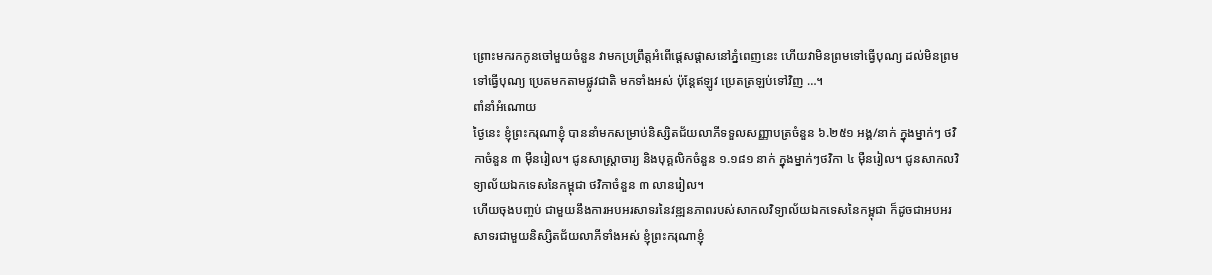ព្រោះមករកកូនចៅមួយចំនួន វាមកប្រព្រឹត្តអំពើផ្ដេសផ្ដាសនៅភ្នំពេញនេះ ហើយវាមិនព្រមទៅធ្វើបុណ្យ ដល់មិនព្រមទៅធ្វើបុណ្យ ប្រេតមកតាមផ្លូវជាតិ មកទាំងអស់ ប៉ុន្តែឥឡូវ ប្រេតត្រឡប់ទៅវិញ …។
ពាំនាំអំណោយ
ថ្ងៃនេះ ខ្ញុំព្រះករុណាខ្ញុំ បាននាំមកសម្រាប់និស្សិតជ័យលាភីទទួលសញ្ញាបត្រចំនួន ៦.២៥១ អង្គ/នាក់ ក្នុងម្នាក់ៗ ថវិកាចំនួន ៣ ម៉ឺនរៀល។ ជូនសាស្រ្តាចារ្យ និងបុគ្គលិកចំនួន ១.១៨១ នាក់ ក្នុងម្នាក់ៗថវិកា ៤ ម៉ឺនរៀល។ ជូនសាកលវិទ្យាល័យឯកទេសនៃកម្ពុជា ថវិកាចំនួន ៣ លានរៀល។
ហើយចុងបញ្ចប់ ជាមួយនឹងការអបអរសាទរនៃវឌ្ឍនភាពរបស់សាកលវិទ្យាល័យឯកទេសនៃកម្ពុជា ក៏ដូចជាអបអរសាទរជាមួយនិស្សិតជ័យលាភីទាំងអស់ ខ្ញុំព្រះករុណាខ្ញុំ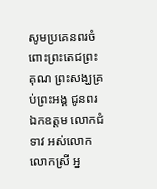សូមប្រគេនពរចំពោះព្រះតេជព្រះគុណ ព្រះសង្ឃគ្រប់ព្រះអង្គ ជូនពរឯកឧត្តម លោកជំទាវ អស់លោក លោកស្រី អ្ន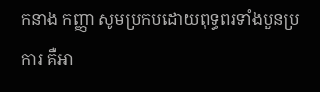កនាង កញ្ញា សូមប្រកបដោយពុទ្ធពរទាំងបួនប្រការ គឺអា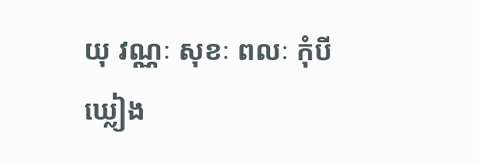យុ វណ្ណៈ សុខៈ ពលៈ កុំបីឃ្លៀង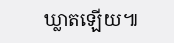ឃ្លាតឡើយ៕